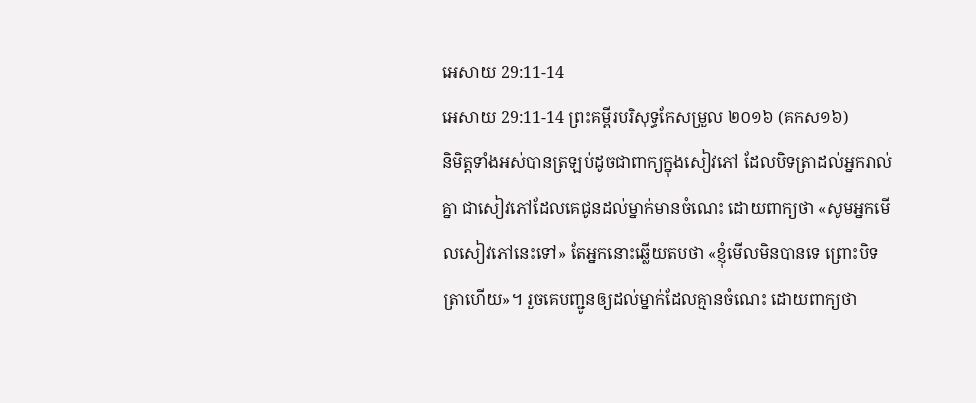អេសាយ 29:11-14
អេសាយ 29:11-14 ព្រះគម្ពីរបរិសុទ្ធកែសម្រួល ២០១៦ (គកស១៦)
និមិត្តទាំងអស់បានត្រឡប់ដូចជាពាក្យក្នុងសៀវភៅ ដែលបិទត្រាដល់អ្នករាល់គ្នា ជាសៀវភៅដែលគេជូនដល់ម្នាក់មានចំណេះ ដោយពាក្យថា «សូមអ្នកមើលសៀវភៅនេះទៅ» តែអ្នកនោះឆ្លើយតបថា «ខ្ញុំមើលមិនបានទេ ព្រោះបិទត្រាហើយ»។ រួចគេបញ្ជូនឲ្យដល់ម្នាក់ដែលគ្មានចំណេះ ដោយពាក្យថា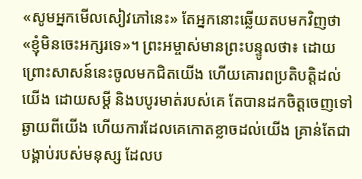«សូមអ្នកមើលសៀវភៅនេះ» តែអ្នកនោះឆ្លើយតបមកវិញថា «ខ្ញុំមិនចេះអក្សរទេ»។ ព្រះអម្ចាស់មានព្រះបន្ទូលថា៖ ដោយព្រោះសាសន៍នេះចូលមកជិតយើង ហើយគោរពប្រតិបត្តិដល់យើង ដោយសម្ដី និងបបូរមាត់របស់គេ តែបានដកចិត្តចេញទៅឆ្ងាយពីយើង ហើយការដែលគេកោតខ្លាចដល់យើង គ្រាន់តែជាបង្គាប់របស់មនុស្ស ដែលប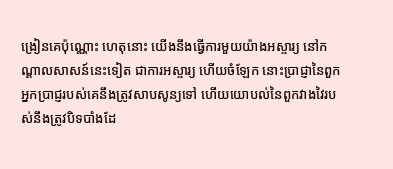ង្រៀនគេប៉ុណ្ណោះ ហេតុនោះ យើងនឹងធ្វើការមួយយ៉ាងអស្ចារ្យ នៅកណ្ដាលសាសន៍នេះទៀត ជាការអស្ចារ្យ ហើយចំឡែក នោះប្រាជ្ញានៃពួកអ្នកប្រាជ្ញរបស់គេនឹងត្រូវសាបសូន្យទៅ ហើយយោបល់នៃពួកវាងវៃរបស់នឹងត្រូវបិទបាំងដែ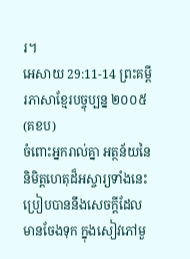រ។
អេសាយ 29:11-14 ព្រះគម្ពីរភាសាខ្មែរបច្ចុប្បន្ន ២០០៥ (គខប)
ចំពោះអ្នករាល់គ្នា អត្ថន័យនៃនិមិត្តហេតុដ៏អស្ចារ្យទាំងនេះ ប្រៀបបាននឹងសេចក្ដីដែលមានចែងទុក ក្នុងសៀវភៅមួ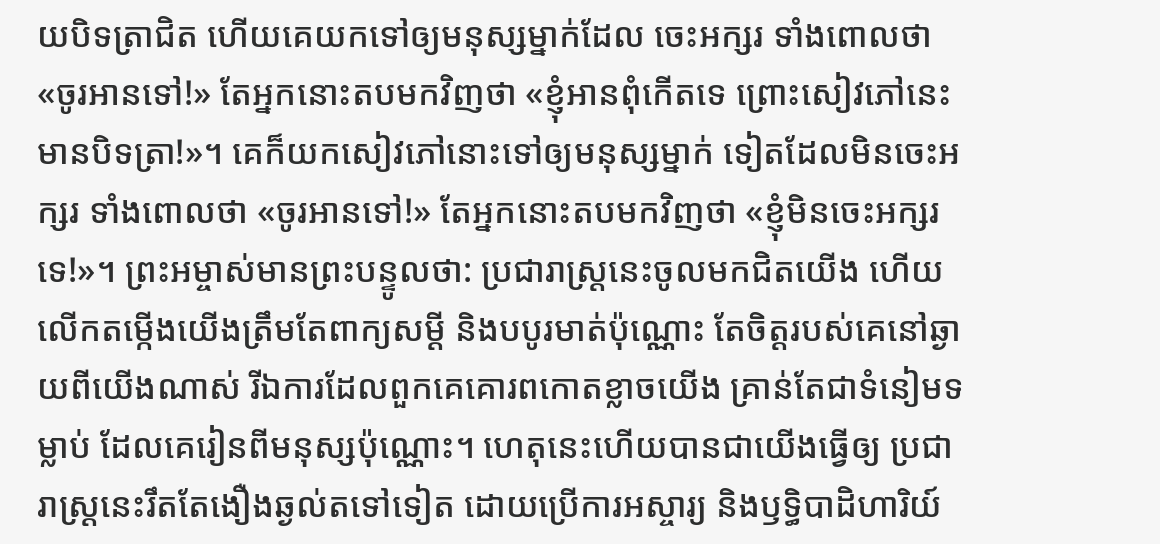យបិទត្រាជិត ហើយគេយកទៅឲ្យមនុស្សម្នាក់ដែល ចេះអក្សរ ទាំងពោលថា «ចូរអានទៅ!» តែអ្នកនោះតបមកវិញថា «ខ្ញុំអានពុំកើតទេ ព្រោះសៀវភៅនេះមានបិទត្រា!»។ គេក៏យកសៀវភៅនោះទៅឲ្យមនុស្សម្នាក់ ទៀតដែលមិនចេះអក្សរ ទាំងពោលថា «ចូរអានទៅ!» តែអ្នកនោះតបមកវិញថា «ខ្ញុំមិនចេះអក្សរទេ!»។ ព្រះអម្ចាស់មានព្រះបន្ទូលថា: ប្រជារាស្ត្រនេះចូលមកជិតយើង ហើយលើកតម្កើងយើងត្រឹមតែពាក្យសម្ដី និងបបូរមាត់ប៉ុណ្ណោះ តែចិត្តរបស់គេនៅឆ្ងាយពីយើងណាស់ រីឯការដែលពួកគេគោរពកោតខ្លាចយើង គ្រាន់តែជាទំនៀមទម្លាប់ ដែលគេរៀនពីមនុស្សប៉ុណ្ណោះ។ ហេតុនេះហើយបានជាយើងធ្វើឲ្យ ប្រជារាស្ត្រនេះរឹតតែងឿងឆ្ងល់តទៅទៀត ដោយប្រើការអស្ចារ្យ និងឫទ្ធិបាដិហារិយ៍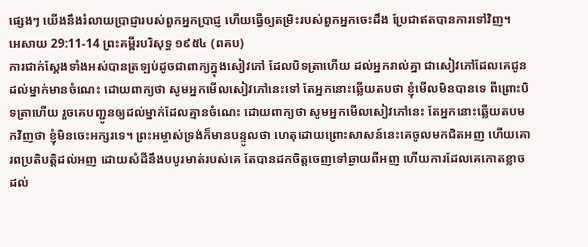ផ្សេងៗ យើងនឹងរំលាយប្រាជ្ញារបស់ពួកអ្នកប្រាជ្ញ ហើយធ្វើឲ្យតម្រិះរបស់ពួកអ្នកចេះដឹង ប្រែជាឥតបានការទៅវិញ។
អេសាយ 29:11-14 ព្រះគម្ពីរបរិសុទ្ធ ១៩៥៤ (ពគប)
ការជាក់ស្តែងទាំងអស់បានត្រឡប់ដូចជាពាក្យក្នុងសៀវភៅ ដែលបិទត្រាហើយ ដល់អ្នករាល់គ្នា ជាសៀវភៅដែលគេជូនដល់ម្នាក់មានចំណេះ ដោយពាក្យថា សូមអ្នកមើលសៀវភៅនេះទៅ តែអ្នកនោះឆ្លើយតបថា ខ្ញុំមើលមិនបានទេ ពីព្រោះបិទត្រាហើយ រួចគេបញ្ជូនឲ្យដល់ម្នាក់ដែលគ្មានចំណេះ ដោយពាក្យថា សូមអ្នកមើលសៀវភៅនេះ តែអ្នកនោះឆ្លើយតបមកវិញថា ខ្ញុំមិនចេះអក្សរទេ។ ព្រះអម្ចាស់ទ្រង់ក៏មានបន្ទូលថា ហេតុដោយព្រោះសាសន៍នេះគេចូលមកជិតអញ ហើយគោរពប្រតិបត្តិដល់អញ ដោយសំដីនឹងបបូរមាត់របស់គេ តែបានដកចិត្តចេញទៅឆ្ងាយពីអញ ហើយការដែលគេកោតខ្លាចដល់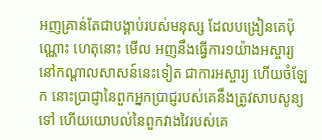អញគ្រាន់តែជាបង្គាប់របស់មនុស្ស ដែលបង្រៀនគេប៉ុណ្ណោះ ហេតុនោះ មើល អញនឹងធ្វើការ១យ៉ាងអស្ចារ្យ នៅកណ្តាលសាសន៍នេះទៀត ជាការអស្ចារ្យ ហើយចំឡែក នោះប្រាជ្ញានៃពួកអ្នកប្រាជ្ញរបស់គេនឹងត្រូវសាបសូន្យទៅ ហើយយោបល់នៃពួកវាងវៃរបស់គេ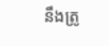នឹងត្រូ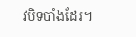វបិទបាំងដែរ។